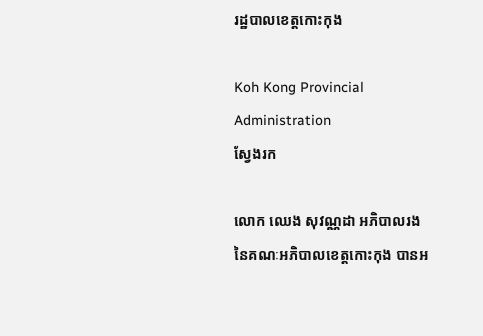រដ្ឋបាលខេត្តកោះកុង

Koh Kong Provincial Administration
ស្វែងរក

លោក ឈេង សុវណ្ណដា អភិបាលរង នៃគណៈអភិបាលខេត្តកោះកុង បានអ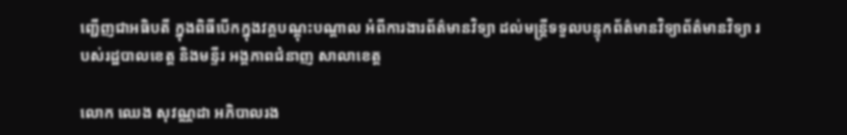ញ្ជើញជាអធិបតី ក្នុងពិធីបើកក្នុងវគ្គបណ្តុះបណ្តាល អំពីការងារព័ត៌មានវិទ្យា ដល់មន្ត្រីទទួលបន្ទុកព័ត៌មានវិទ្យាព័ត៌មានវិទ្យា របស់រដ្ឋបាលខេត្ត និងមន្ទីរ អង្គភាពជំនាញ សាលាខេត្ត

លោក ឈេង សុវណ្ណដា អភិបាលរង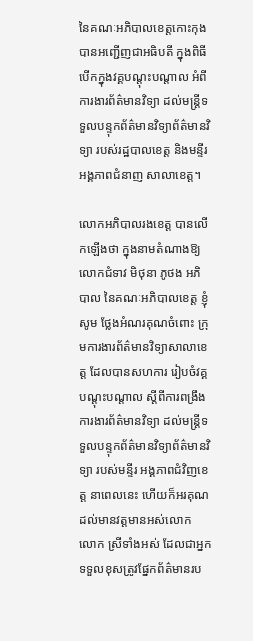នៃគណៈអភិបាលខេត្តកោះកុង បានអញ្ជើញជាអធិបតី ក្នុងពិធីបើកក្នុងវគ្គបណ្តុះបណ្តាល អំពីការងារព័ត៌មានវិទ្យា ដល់មន្ត្រីទទួលបន្ទុកព័ត៌មានវិទ្យាព័ត៌មានវិទ្យា របស់រដ្ឋបាលខេត្ត និងមន្ទីរ អង្គភាពជំនាញ សាលាខេត្ត។

លោកអភិបាលរងខេត្ត បានលើកឡើងថា ក្នុងនាមតំណាងឱ្យ លោកជំទាវ មិថុនា ភូថង អភិបាល នៃគណៈអភិបាលខេត្ត ខ្ញុំសូម ថ្លែងអំណរគុណចំពោះ ក្រុមការងារព័ត៌មានវិទ្យាសាលាខេត្ត ដែលបានសហការ រៀបចំវគ្គបណ្តុះបណ្តាល ស្តីពីការពង្រឹងការងារព័ត៌មានវិទ្យា ដល់មន្ត្រីទទួលបន្ទុកព័ត៌មានវិទ្យាព័ត៌មានវិទ្យា របស់មន្ទីរ អង្គភាពជំវិញខេត្ត នាពេលនេះ ហើយក៏អរគុណដល់មានវត្តមានអស់លោក លោក ស្រីទាំងអស់ ដែលជាអ្នកទទួលខុសត្រូវផ្នែកព័ត៌មានរប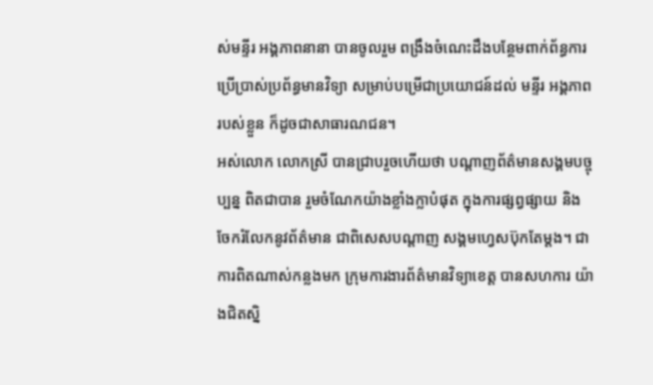ស់មន្ទីរ អង្គភាពនានា បានចូលរួម ពង្រឹងចំណេះដឹងបន្ថែមពាក់ព័ន្ធការប្រើប្រាស់ប្រព័ន្ធមានវិទ្យា សម្រាប់បម្រើជាប្រយោជន៍ដល់ មន្ទីរ អង្គភាពរបស់ខ្លួន ក៏ដូចជាសាធារណជន។
អស់លោក លោកស្រី បានជ្រាបរួចហើយថា បណ្តាញព័ត៌មានសង្គមបច្ចុប្បន្ន ពិតជាបាន រួមចំណែកយ៉ាងខ្លាំងក្លាបំផុត ក្នុងការផ្សព្វផ្សាយ និងចែករំលែកនូវព័ត៌មាន ជាពិសេសបណ្តាញ សង្គមហ្វេសប៊ុកតែម្តង។ ជាការពិតណាស់កន្លងមក ក្រុមការងារព័ត៌មានវិទ្យាខេត្ត បានសហការ យ៉ាងជិតស្និ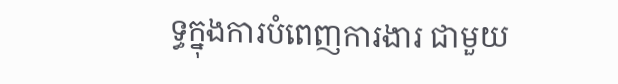ទ្ធក្នុងការបំពេញការងារ ជាមួយ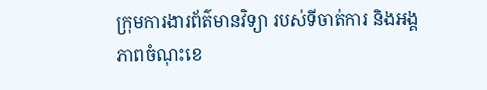ក្រុមការងារព័ត៌មានវិទ្យា របស់ទីចាត់ការ និងអង្គភាពចំណុះខេ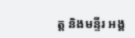ត្ត និងមន្ទីរ អង្គ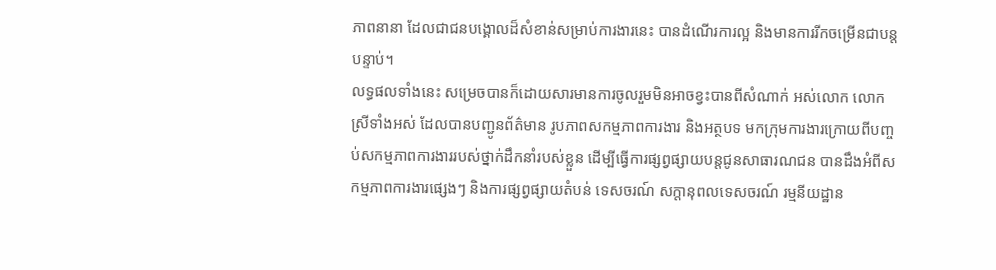ភាពនានា ដែលជាជនបង្គោលដ៏សំខាន់សម្រាប់ការងារនេះ បានដំណើរការល្អ និងមានការរីកចម្រើនជាបន្តបន្ទាប់។
លទ្ធផលទាំងនេះ សម្រេចបានក៏ដោយសារមានការចូលរួមមិនអាចខ្វះបានពីសំណាក់ អស់លោក លោកស្រីទាំងអស់ ដែលបានបញ្ជូនព័ត៌មាន រូបភាពសកម្មភាពការងារ និងអត្ថបទ មកក្រុមការងារក្រោយពីបញ្ចប់សកម្មភាពការងាររបស់ថ្នាក់ដឹកនាំរបស់ខ្លួន ដើម្បីធ្វើការផ្សព្វផ្សាយបន្តជូនសាធារណជន បានដឹងអំពីសកម្មភាពការងារផ្សេងៗ និងការផ្សព្វផ្សាយតំបន់ ទេសចរណ៍ សក្តានុពលទេសចរណ៍ រម្មនីយដ្ឋាន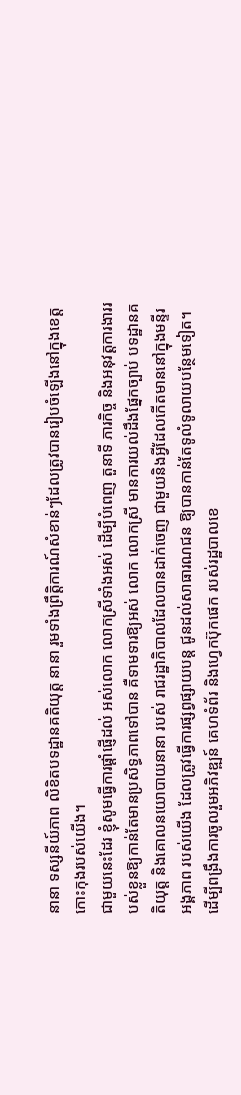នានា ទស្សនីយ៍ភាព លិខិតបទដ្ឋានគតិយុត្ត នានា រួមទាំងព្រឹត្តិការណ៍សំខាន់ៗដែលត្រូវបានរៀបចំឡើងនៅក្នុងខេត្តកោះកុងរបស់យើង។
ជាមួយនេះដែរ ខ្ញុំសូមធ្វើការផ្តាំផ្ញើដល់ អស់លោក លោកស្រីទាំងអស់ ដើម្បីបំពេញ តួនាទី ភារកិច្ច និងអនុវត្តការងាររបស់ខ្លួនឱ្យកាន់តែមានប្រសិទ្ធភាពទៅបាន គឺទាមទារឱ្យអស់ លោក លោកស្រី មានការយល់ដឹងផ្នែកច្បាប់ បទដ្ឋានគតិយុត្ត និងគោលនយោបាយនានា របស់ រាជរដ្ឋាភិបាលដែលបានដាក់ចេញ ជាមួយនិងអ្វីដែលកើតមាននៅក្នុងមន្ទីរ អង្គភាព របស់យើង ដែលត្រូវធ្វើការផ្សព្វផ្សាយបន្ត ជូនដល់សាធារណជន ឱ្យបានកាន់តែទូលំទូលាយបន្ថែមទៀត។
ដើម្បីពង្រឹងការចូលរួមអភិវឌ្ឍន៍ គេហទំព័រ និងហ្វេកប៊ុកផេក របស់រដ្ឋបាលខេ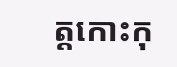ត្តកោះកុ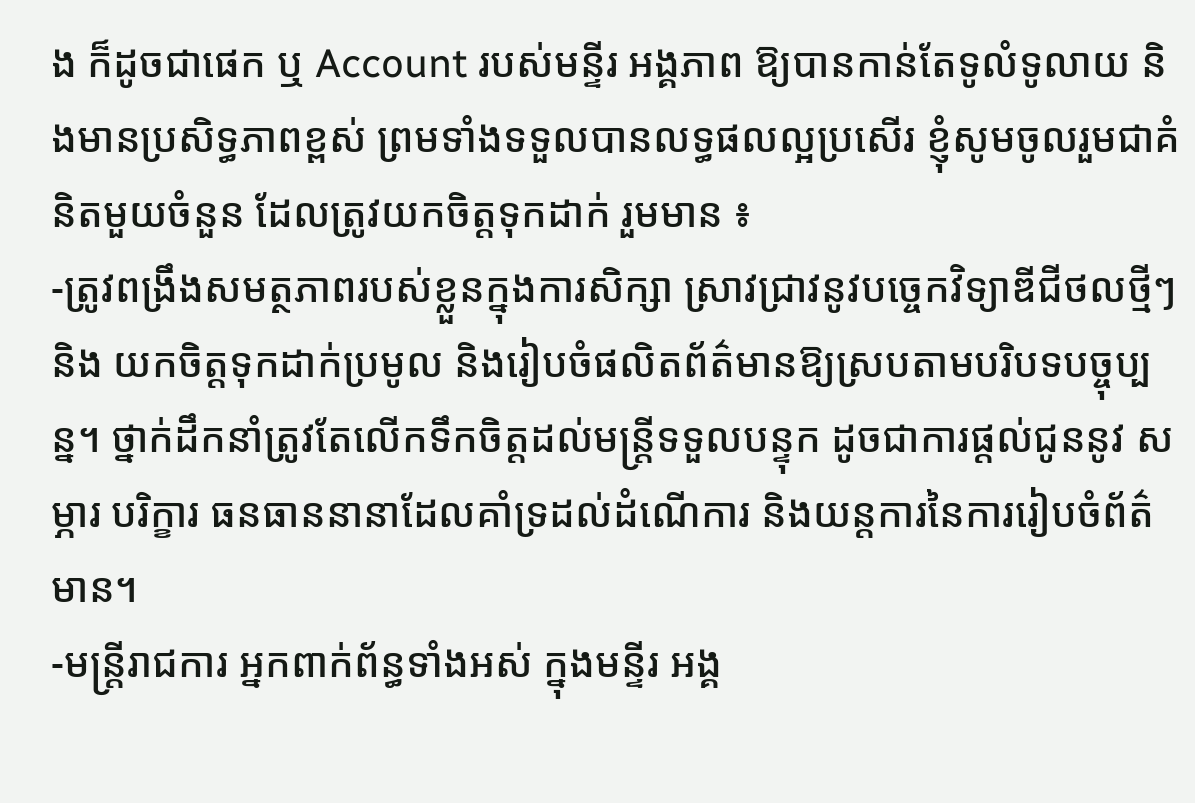ង ក៏ដូចជាផេក ឬ Account របស់មន្ទីរ អង្គភាព ឱ្យបានកាន់តែទូលំទូលាយ និងមានប្រសិទ្ធភាពខ្ពស់ ព្រមទាំងទទួលបានលទ្ធផលល្អប្រសើរ ខ្ញុំសូមចូលរួមជាគំនិតមួយចំនួន ដែលត្រូវយកចិត្តទុកដាក់ រួមមាន ៖
-ត្រូវពង្រឹងសមត្ថភាពរបស់ខ្លួនក្នុងការសិក្សា ស្រាវជ្រាវនូវបច្ចេកវិទ្យាឌីជីថលថ្មីៗ និង យកចិត្តទុកដាក់ប្រមូល និងរៀបចំផលិតព័ត៌មានឱ្យស្របតាមបរិបទបច្ចុប្បន្ន។ ថ្នាក់ដឹកនាំត្រូវតែលើកទឹកចិត្តដល់មន្ត្រីទទួលបន្ទុក ដូចជាការផ្តល់ជូននូវ សម្ភារ បរិក្ខារ ធនធាននានាដែលគាំទ្រដល់ដំណើការ និងយន្តការនៃការរៀបចំព័ត៌មាន។
-មន្ត្រីរាជការ អ្នកពាក់ព័ន្ធទាំងអស់ ក្នុងមន្ទីរ អង្គ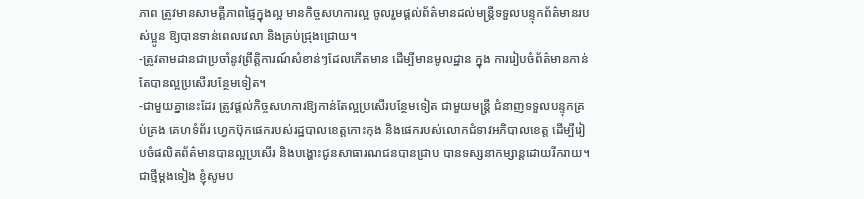ភាព ត្រូវមានសាមគ្គីភាពផ្ទៃក្នុងល្អ មានកិច្ចសហការល្អ ចូលរួមផ្តល់ព័ត៌មានដល់មន្ត្រីទទួលបន្ទុកព័ត៌មានរបស់ប្អូន ឱ្យបានទាន់ពេលវេលា និងគ្រប់ជ្រុងជ្រោយ។
-ត្រូវតាមដានជាប្រចាំនូវព្រឹត្តិការណ៍សំខាន់ៗដែលកើតមាន ដើម្បីមានមូលដ្ឋាន ក្នុង ការរៀបចំព័ត៌មានកាន់តែបានល្អប្រសើរបន្ថែមទៀត។
-ជាមួយគ្នានេះដែរ ត្រូវផ្តល់កិច្ចសហការឱ្យកាន់តែល្អប្រសើរបន្ថែមទៀត ជាមួយមន្ត្រី ជំនាញទទួលបន្ទុកគ្រប់គ្រង គេហទំព័រ ហ្វេកប៊ុកផេករបស់រដ្ឋបាលខេត្តកោះកុង និងផេករបស់លោកជំទាវអភិបាលខេត្ត ដើម្បីរៀបចំផលិតព័ត៌មានបានល្អប្រសើរ និងបង្ហោះជូនសាធារណជនបានជ្រាប បានទស្សនាកម្សាន្តដោយរីករាយ។
ជាថ្មីម្តងទៀង ខ្ញុំសូមប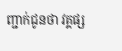ញ្ជាក់ជូនថា វគ្គផ្ស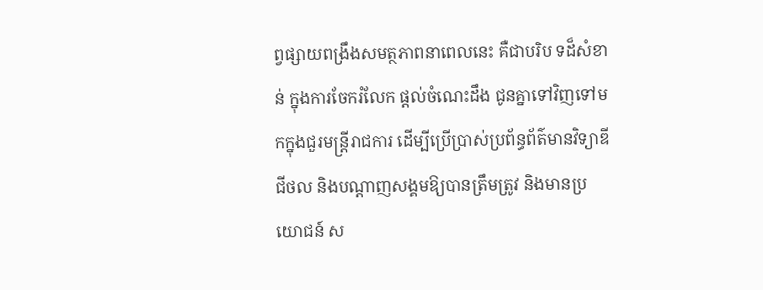ព្វផ្សាយពង្រឹងសមត្ថភាពនាពេលនេះ គឺជាបរិប ទដ៏សំខាន់ ក្នុងការចែករំលែក ផ្តល់ចំណេះដឹង ជូនគ្នាទៅវិញទៅមកក្នុងជួរមន្ត្រីរាជការ ដើម្បីប្រើប្រាស់ប្រព័ន្ធព័ត៌មានវិទ្យាឌីជីថល និងបណ្តាញសង្គមឱ្យបានត្រឹមត្រូវ និងមានប្រយោជន៍ ស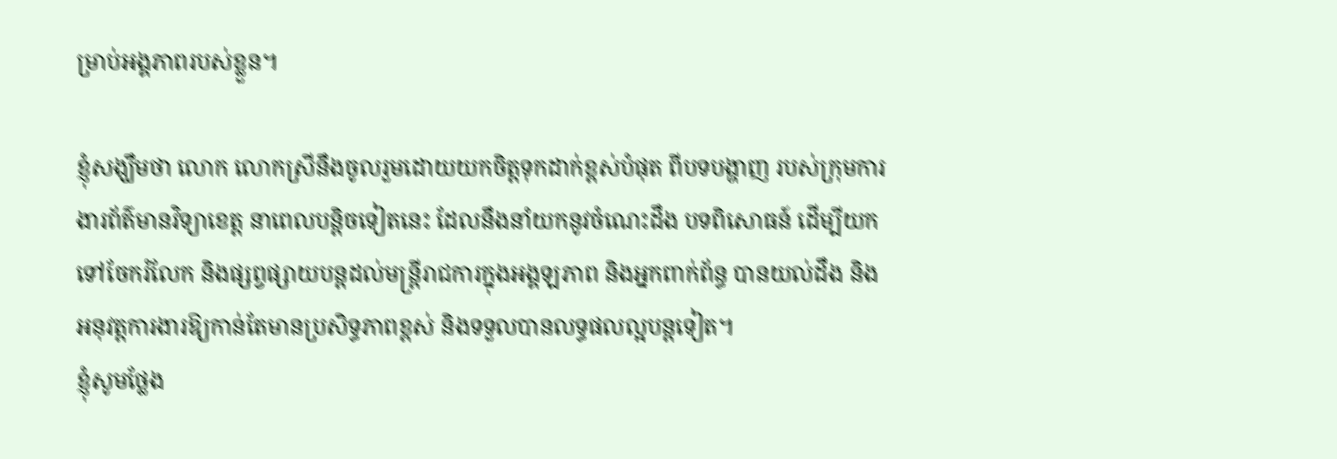ម្រាប់អង្គភាពរបស់ខ្លួន។

ខ្ញុំសង្ឃឹមថា លោក លោកស្រីនឹងចូលរួមដោយយកចិត្តទុកដាក់ខ្ពស់បំផុត ពីបទបង្ហាញ របស់ក្រុមការងារព័ត៌មានវិទ្យាខេត្ត នាពេលបន្តិចទៀតនេះ ដែលនឹងនាំយកនូវចំណេះដឹង បទពិសោធន៍ ដើម្បីយកទៅចែករំលែក និងផ្សព្វផ្សាយបន្តដល់មន្ត្រីរាជការក្នុងអង្គឡភាព និងអ្នកពាក់ព័ន្ធ បានយល់ដឹង និងអនុវត្តការងារឱ្យកាន់តែមានប្រសិទ្ធភាពខ្ពស់ និងទទួលបានលទ្ធផលល្អបន្តទៀត។
ខ្ញុំសូមថ្លែង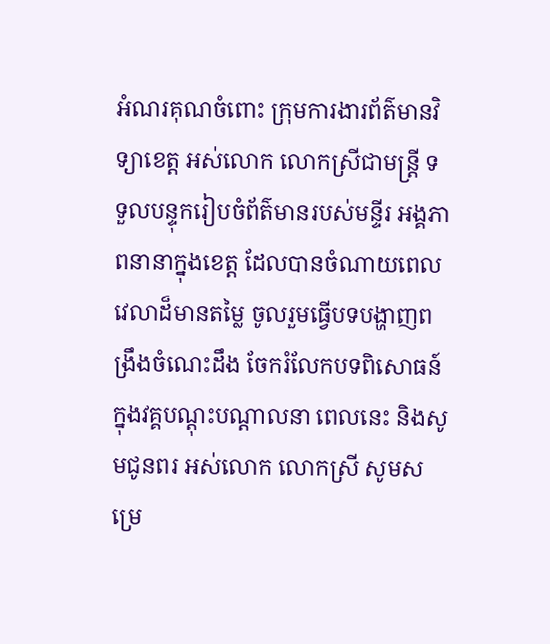អំណរគុណចំពោះ ក្រុមការងារព័ត៌មានវិទ្យាខេត្ត អស់លោក លោកស្រីជាមន្ត្រី ទទួលបន្ទុករៀបចំព័ត៌មានរបស់មន្ទីរ អង្គភាពនានាក្នុងខេត្ត ដែលបានចំណាយពេលវេលាដ៏មានតម្លៃ ចូលរួមធ្វើបទបង្ហាញពង្រឹងចំណេះដឹង ចែករំលែកបទពិសោធន៍ ក្នុងវគ្គបណ្តុះបណ្តាលនា ពេលនេះ និងសូមជូនពរ អស់លោក លោកស្រី សូមសម្រេ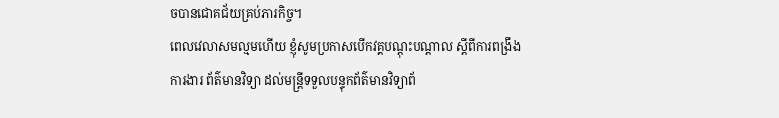ចបានជោគជ័យគ្រប់ភារកិច្ច។
ពេលវេលាសមល្មមហើយ ខ្ញុំសូមប្រកាសបើកវគ្គបណ្តុះបណ្តាល ស្តីពីការពង្រឹងការងារ ព័ត៌មានវិទ្យា ដល់មន្ត្រីទទួលបន្ទុកព័ត៌មានវិទ្យាព័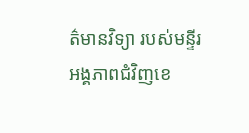ត៌មានវិទ្យា របស់មន្ទីរ អង្គភាពជំវិញខេ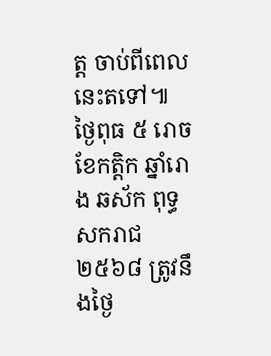ត្ត ចាប់ពីពេលនេះតទៅ៕
ថ្ងៃពុធ ៥ រោច ខែកត្តិក ឆ្នាំរោង ឆស័ក ពុទ្ធសករាជ ២៥៦៨ ត្រូវនឹងថ្ងៃ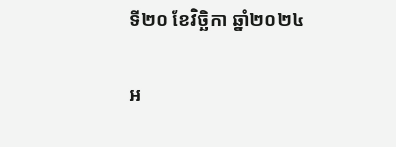ទី២០ ខែវិច្ឆិកា ឆ្នាំ២០២៤

អ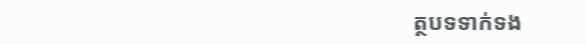ត្ថបទទាក់ទង